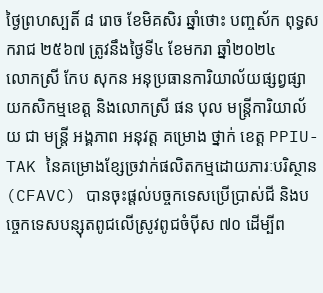ថ្ងៃព្រហស្បតិ៍ ៨ រោច ខែមិគសិរ ឆ្នាំថោះ បញ្ចស័ក ពុទ្ធសករាជ ២៥៦៧ ត្រូវនឹងថ្ងៃទី៤ ខែមករា ឆ្នាំ២០២៤
លោកស្រី កែប សុកន អនុប្រធានការិយាល័យផ្សព្វផ្សាយកសិកម្មខេត្ត និងលោកស្រី ផន បុល មន្រ្តីការិយាល័យ ជា មន្រ្តី អង្គភាព អនុវត្ត គម្រោង ថ្នាក់ ខេត្ត PPIU-TAK នៃគម្រោងខ្សែច្រវាក់ផលិតកម្មដោយភារៈបរិស្ថាន (CFAVC) បានចុះផ្តល់បច្ចកទេសប្រើប្រាស់ជី និងបច្ចេកទេសបន្សុតពូជលើស្រូវពូជចំប៉ីស ៧០ ដើម្បីព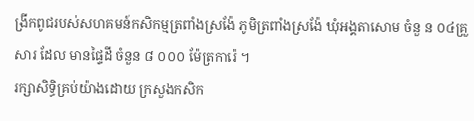ង្រីកពូជរបស់សហគមន៍កសិកម្មត្រពាំងស្រង៉ែ ភូមិត្រពាំងស្រង៉ែ ឃុំអង្គតាសោម ចំនួ ន ០៤គ្រួសារ ដែល មានផ្ទៃដី ចំនួន ៨ ០០០ ម៉ែត្រការ៉េ ។
រក្សាសិទិ្ធគ្រប់យ៉ាងដោយ ក្រសួងកសិក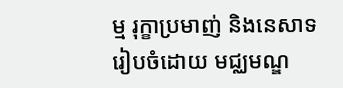ម្ម រុក្ខាប្រមាញ់ និងនេសាទ
រៀបចំដោយ មជ្ឈមណ្ឌ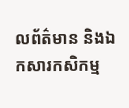លព័ត៌មាន និងឯកសារកសិកម្ម